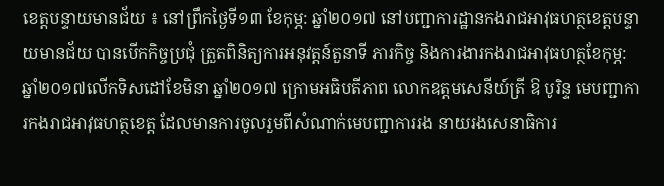ខេត្តបន្ទាយមានជ័យ ៖ នៅព្រឹកថ្ងៃទី១៣ ខែកុម្ភ: ឆ្នាំ២០១៧ នៅបញ្ជាការដ្ឋានកងរាជអាវុធហត្ថខេត្តបន្ទាយមានជ័យ បានបើកកិច្ចប្រជុំ ត្រួតពិនិត្យការអនុវត្តន៍តួនាទី ភារកិច្ច និងការងារកងរាជអាវុធហត្ថខែកុម្ភ: ឆ្នាំ២០១៧លើកទិសដៅខែមិនា ឆ្នាំ២០១៧ ក្រោមអធិបតីភាព លោកឧត្ដមសេនីយ៍ត្រី ឱ បូរិន្ទ មេបញ្ជាការកងរាជអាវុធហត្ថខេត្ត ដែលមានការចូលរួមពីសំណាក់មេបញ្ជាការរង នាយរងសេនាធិការ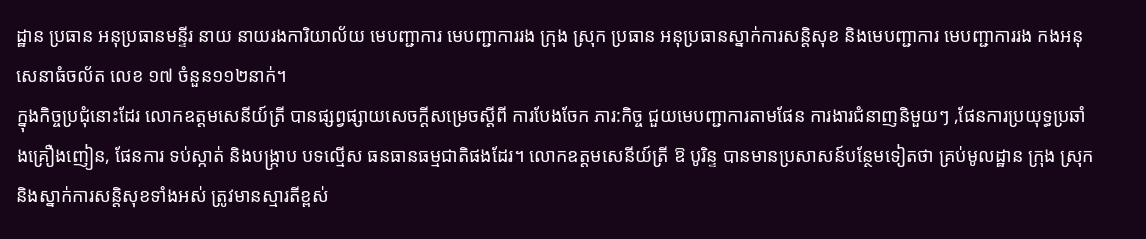ដ្ឋាន ប្រធាន អនុប្រធានមន្ទីរ នាយ នាយរងការិយាល័យ មេបញ្ជាការ មេបញ្ជាការរង ក្រុង ស្រុក ប្រធាន អនុប្រធានស្នាក់ការសន្តិសុខ និងមេបញ្ជាការ មេបញ្ជាការរង កងអនុសេនាធំចល័ត លេខ ១៧ ចំនួន១១២នាក់។
ក្នុងកិច្ចប្រជុំនោះដែរ លោកឧត្ដមសេនីយ៍ត្រី បានផ្សព្វផ្សាយសេចក្តីសម្រេចស្តីពី ការបែងចែក ភារ:កិច្ច ជួយមេបញ្ជាការតាមផែន ការងារជំនាញនិមួយៗ ,ផែនការប្រយុទ្ធប្រឆាំងគ្រឿងញៀន, ផែនការ ទប់ស្កាត់ និងបង្ក្រាប បទល្មើស ធនធានធម្មជាតិផងដែរ។ លោកឧត្ដមសេនីយ៍ត្រី ឱ បូរិន្ទ បានមានប្រសាសន៍បន្ថែមទៀតថា គ្រប់មូលដ្ឋាន ក្រុង ស្រុក និងស្នាក់ការសន្តិសុខទាំងអស់ ត្រូវមានស្មារតីខ្ពស់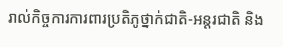រាល់កិច្ចការការពារប្រតិភូថ្នាក់ជាតិ-អន្តរជាតិ និង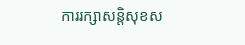ការរក្សាសន្តិសុខស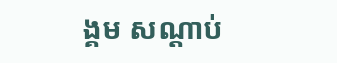ង្គម សណ្ដាប់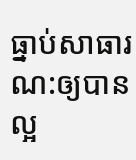ធ្នាប់សាធារណ:ឲ្យបានល្អ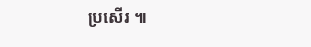ប្រសើរ ៕